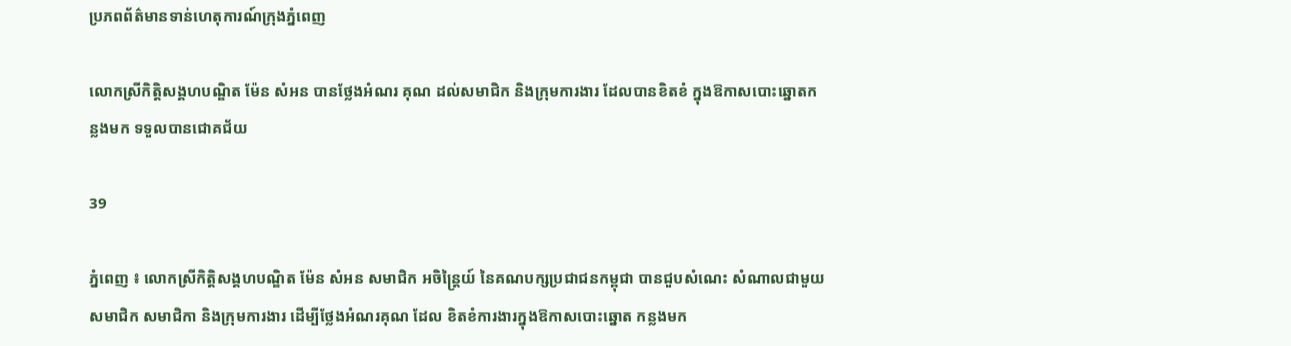ប្រភពព័ត៌មានទាន់ហេតុការណ៍ក្រុងភ្នំពេញ

លោកស្រីកិត្ដិសង្គហបណ្ឌិត ម៉ែន សំអន បានថ្លែងអំណរ គុណ ដល់សមាជិក និងក្រុមការងារ ដែលបានខិតខំ ក្នុងឱកាសបោះឆ្នោតកន្លងមក ទទួលបានជោគជ័យ

39

ភ្នំពេញ ៖ លោកស្រីកិត្ដិសង្គហបណ្ឌិត ម៉ែន សំអន សមាជិក អចិន្រ្តៃយ៍ នៃគណបក្សប្រជាជនកម្ពុជា បានជួបសំណេះ សំណាលជាមួយសមាជិក សមាជិកា និងក្រុមការងារ ដើម្បីថ្លែងអំណរគុណ ដែល ខិតខំការងារក្នុងឱកាសបោះឆ្នោត កន្លងមក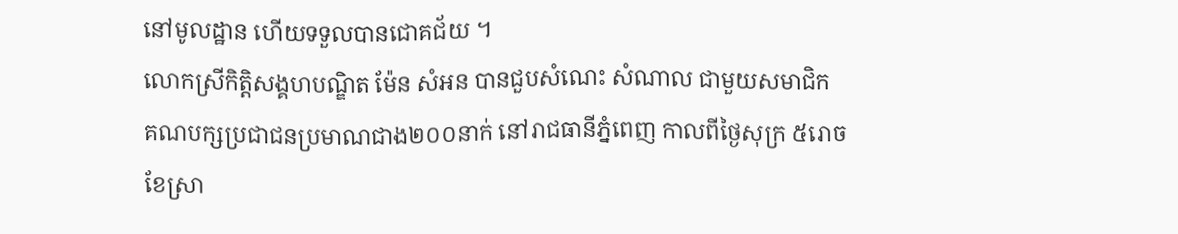នៅមូលដ្ឋាន ហើយទទួលបានជោគជ័យ ។
លោកស្រីកិត្ដិសង្គហបណ្ឌិត ម៉ែន សំអន បានជួបសំណេះ សំណាល ជាមួយសមាជិក គណបក្សប្រជាជនប្រមាណជាង២០០នាក់ នៅរាជធានីភ្នំពេញ កាលពីថ្ងៃសុក្រ ៥រោចខែស្រា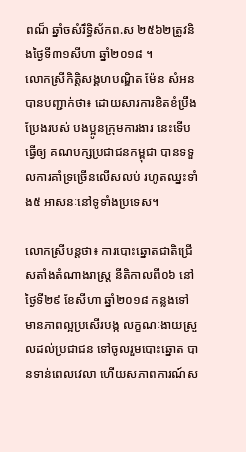ពណ៏ ឆ្នាំចសំរឹទ្ធិស័កព.ស ២៥៦២ត្រូវនិងថ្ងៃទី៣១សីហា ឆ្នាំ២០១៨ ។
លោកស្រីកិត្ដិសង្គហបណ្ឌិត ម៉ែន សំអន បានបញ្ជាក់ថា៖ ដោយសារការខិតខំប្រឹងប្រែងរបស់ បងប្អូនក្រុមការងារ នេះទើបធ្វើឲ្យ គណបក្សប្រជាជនកម្ពុជា បានទទួលការគាំទ្រច្រើនលើសលប់ រហូតឈ្នះទាំង៥ អាសនៈនៅទូទាំងប្រទេស។

លោកស្រីបន្ដថា៖ ការបោះឆ្នោតជាតិជ្រើសតាំងតំណាងរាស្រ្ត នីតិកាលពី០៦ នៅថ្ងៃទី២៩ ខែសីហា ឆ្នាំ២០១៨ កន្លងទៅ មានភាពល្អប្រសើរបង្ក លក្ខណៈងាយស្រួលដល់ប្រជាជន ទៅចូលរួមបោះឆ្នោត បានទាន់ពេលវេលា ហើយសភាពការណ៍ស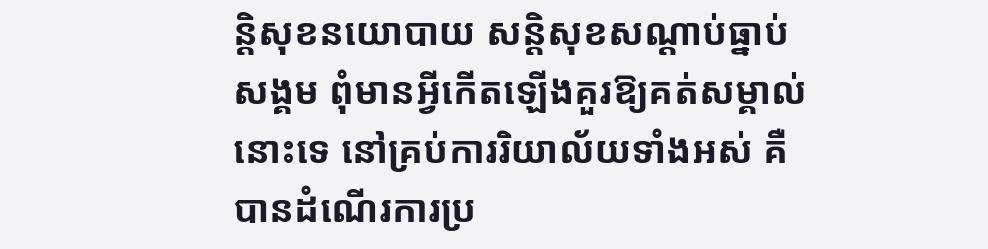ន្តិសុខនយោបាយ សន្តិសុខសណ្តាប់ធ្នាប់សង្គម ពុំមានអ្វីកើតឡើងគួរឱ្យគត់សម្គាល់នោះទេ នៅគ្រប់ការរិយាល័យទាំងអស់ គឺបានដំណើរការប្រ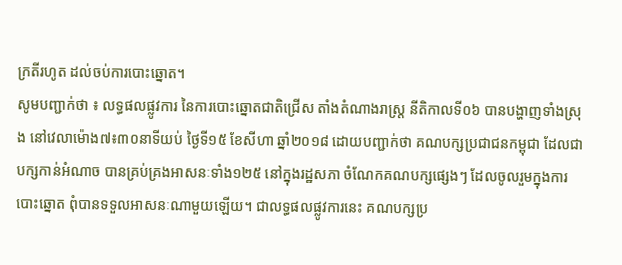ក្រតីរហូត ដល់ចប់ការបោះឆ្នោត។
សូមបញ្ជាក់ថា ៖ លទ្ធផលផ្លូវការ នៃការបោះឆ្នោតជាតិជ្រើស តាំងតំណាងរាស្រ្ត នីតិកាលទី០៦ បានបង្ហាញទាំងស្រុង នៅវេលាម៉ោង៧៖៣០នាទីយប់ ថ្ងៃទី១៥ ខែសីហា ឆ្នាំ២០១៨ ដោយបញ្ជាក់ថា គណបក្សប្រជាជនកម្ពុជា ដែលជាបក្សកាន់អំណាច បានគ្រប់គ្រងអាសនៈទាំង១២៥ នៅក្នុងរដ្ឋសភា ចំណែកគណបក្សផ្សេងៗ ដែលចូលរួមក្នុងការបោះឆ្នោត ពុំបានទទួលអាសនៈណាមួយឡើយ។ ជាលទ្ធផលផ្លូវការនេះ គណបក្សប្រ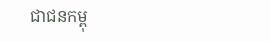ជាជនកម្ពុ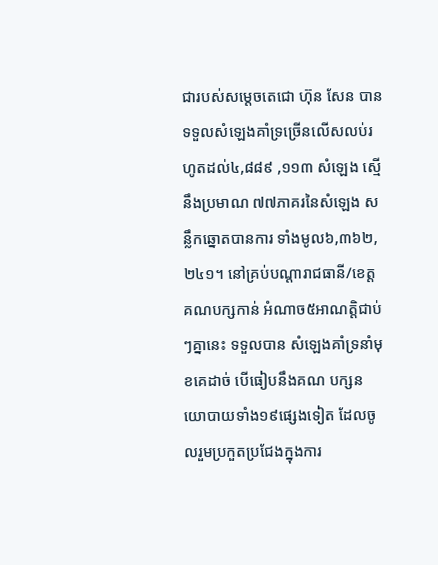ជារបស់សម្តេចតេជោ ហ៊ុន សែន បានទទួលសំឡេងគាំទ្រច្រើនលើសលប់រហូតដល់៤,៨៨៩ ,១១៣ សំឡេង ស្មើនឹងប្រមាណ ៧៧ភាគរនៃសំឡេង សន្លឹកឆ្នោតបានការ ទាំងមូល៦,៣៦២,២៤១។ នៅគ្រប់បណ្តារាជធានី/ខេត្ត គណបក្សកាន់ អំណាច៥អាណត្តិជាប់ៗគ្នានេះ ទទួលបាន សំឡេងគាំទ្រនាំមុខគេដាច់ បើធៀបនឹងគណ បក្សនយោបាយទាំង១៩ផ្សេងទៀត ដែលចូលរួមប្រកួតប្រជែងក្នុងការ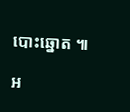បោះឆ្នោត ៕

អ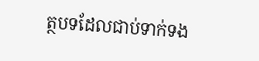ត្ថបទដែលជាប់ទាក់ទង